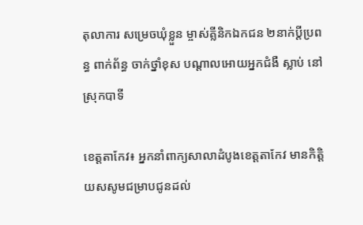តុលាការ សម្រេចឃុំខ្លួន ម្ចាស់គ្លីនិកឯកជន ២នាក់ប្ដីប្រពន្ធ ពាក់ព័ន្ធ ចាក់ថ្នាំខុស បណ្តាលអោយអ្នកជំងឺ ស្លាប់ នៅស្រុកបាទី

ខេត្តតាកែវ៖ អ្នកនាំពាក្យសាលាដំបូងខេត្តតាកែវ មានកិត្តិយសសូមជម្រាបជូនដល់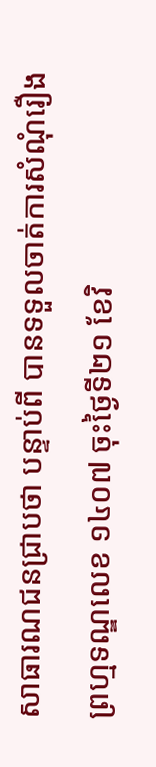សាធារណជនជ្រាបថា បន្ទាប់ពី បានទទួលចាត់ការសំណុំរឿងព្រហ្មទណ្ឌលេខ ១៤០៧ ចុះថ្ងៃទី២១ ខែវិ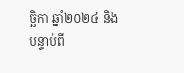ច្ឆិកា ឆ្នាំ២០២៤ និងបន្ទាប់ពី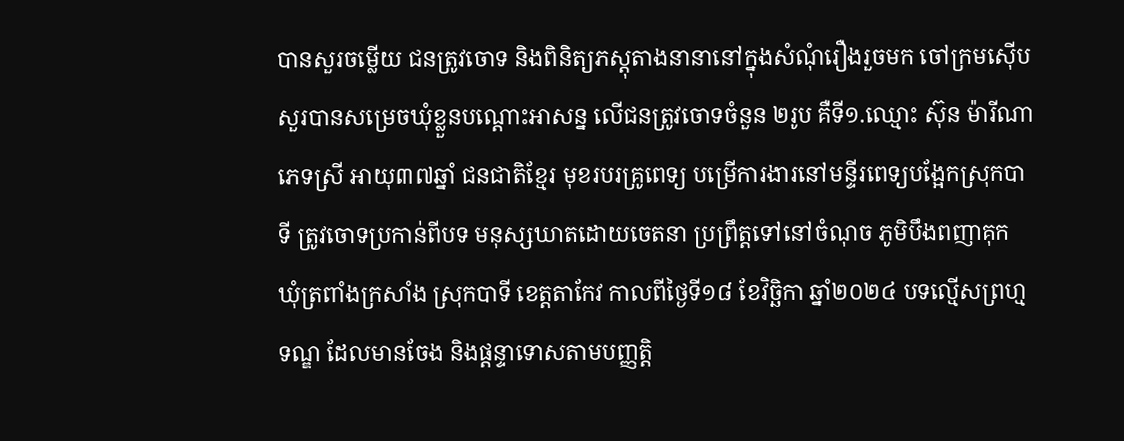បានសួរចម្លើយ ជនត្រូវចោទ និងពិនិត្យភស្តុតាងនានានៅក្នុងសំណុំរឿងរួចមក ចៅក្រមស៊ើបសួរបានសម្រេចឃុំខ្លួនបណ្តោះអាសន្ន លើជនត្រូវចោទចំនួន ២រូប គឺទី១.ឈ្មោះ ស៊ុន ម៉ារីណា ភេទស្រី អាយុ៣៧ឆ្នាំ ជនជាតិខ្មែរ មុខរបរគ្រូពេទ្យ បម្រើការងារនៅមន្ទីរពេទ្យបង្អែកស្រុកបាទី ត្រូវចោទប្រកាន់ពីបទ មនុស្សឃាតដោយចេតនា ប្រព្រឹត្តទៅនៅចំណុច ភូមិបឹងពញាគុក ឃុំត្រពាំងក្រសាំង ស្រុកបាទី ខេត្តតាកែវ កាលពីថ្ងៃទី១៨ ខែវិច្ឆិកា ឆ្នាំ២០២៤ បទល្មើសព្រហ្មទណ្ឌ ដែលមានចែង និងផ្តន្ទាទោសតាមបញ្ញត្តិ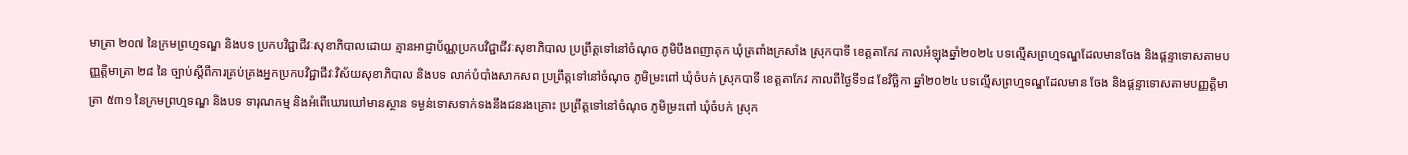មាត្រា ២០៧ នៃក្រមព្រហ្មទណ្ឌ និងបទ ប្រកបវិជ្ជាជីវៈសុខាភិបាលដោយ គ្មានអាជ្ញាប័ណ្ណប្រកបវិជ្ជាជីវៈសុខាភិបាល ប្រព្រឹត្តទៅនៅចំណុច ភូមិបឹងពញាគុក ឃុំត្រពាំងក្រសាំង ស្រុកបាទី ខេត្តតាកែវ កាលអំឡុងឆ្នាំ២០២៤ បទល្មើសព្រហ្មទណ្ឌដែលមានចែង និងផ្តន្ទាទោសតាមបញ្ញត្តិមាត្រា ២៨ នៃ ច្បាប់ស្តីពីការគ្រប់គ្រងអ្នកប្រកបវិជ្ជាជីវៈវិស័យសុខាភិបាល និងបទ លាក់បំបាំងសាកសព ប្រព្រឹត្តទៅនៅចំណុច ភូមិម្រះពៅ ឃុំចំបក់ ស្រុកបាទី ខេត្តតាកែវ កាលពីថ្ងៃទី១៨ ខែវិច្ឆិកា ឆ្នាំ២០២៤ បទល្មើសព្រហ្មទណ្ឌដែលមាន ចែង និងផ្តន្ទាទោសតាមបញ្ញត្តិមាត្រា ៥៣១ នៃក្រមព្រហ្មទណ្ឌ និងបទ ទារុណកម្ម និងអំពើឃោរឃៅមានស្ថាន ទម្ងន់ទោសទាក់ទងនឹងជនរងគ្រោះ ប្រព្រឹត្តទៅនៅចំណុច ភូមិម្រះពៅ ឃុំចំបក់ ស្រុក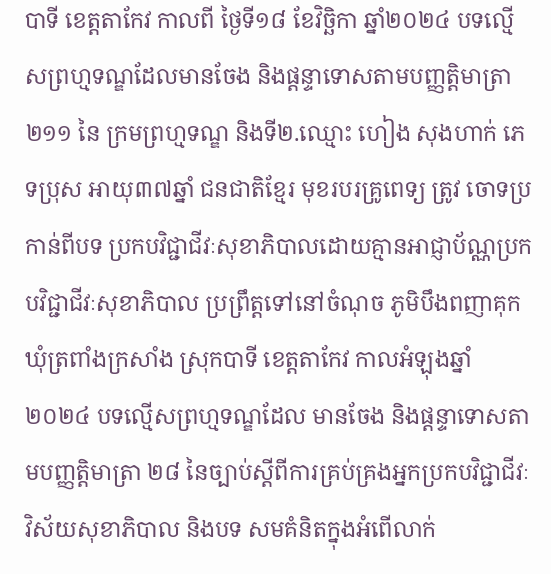បាទី ខេត្តតាកែវ កាលពី ថ្ងៃទី១៨ ខែវិច្ឆិកា ឆ្នាំ២០២៤ បទល្មើសព្រហ្មទណ្ឌដែលមានចែង និងផ្តន្ទាទោសតាមបញ្ញត្តិមាត្រា ២១១ នៃ ក្រមព្រហ្មទណ្ឌ និងទី២.ឈ្មោះ ហៀង សុងហាក់ ភេទប្រុស អាយុ៣៧ឆ្នាំ ជនជាតិខ្មែរ មុខរបរគ្រូពេទ្យ ត្រូវ ចោទប្រកាន់ពីបទ ប្រកបវិជ្ជាជីវៈសុខាភិបាលដោយគ្មានអាជ្ញាប័ណ្ណប្រកបវិជ្ជាជីវៈសុខាភិបាល ប្រព្រឹត្តទៅនៅចំណុច ភូមិបឹងពញាគុក ឃុំត្រពាំងក្រសាំង ស្រុកបាទី ខេត្តតាកែវ កាលអំឡុងឆ្នាំ២០២៤ បទល្មើសព្រហ្មទណ្ឌដែល មានចែង និងផ្តន្ទាទោសតាមបញ្ញត្តិមាត្រា ២៨ នៃច្បាប់ស្តីពីការគ្រប់គ្រងអ្នកប្រកបវិជ្ជាជីវៈវិស័យសុខាភិបាល និងបទ សមគំនិតក្នុងអំពើលាក់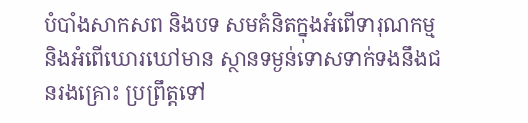បំបាំងសាកសព និងបទ សមគំនិតក្នុងអំពើទារុណកម្ម និងអំពើឃោរឃៅមាន ស្ថានទម្ងន់ទោសទាក់ទងនឹងជនរងគ្រោះ ប្រព្រឹត្តទៅ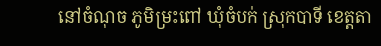នៅចំណុច ភូមិម្រះពៅ ឃុំចំបក់ ស្រុកបាទី ខេត្តតា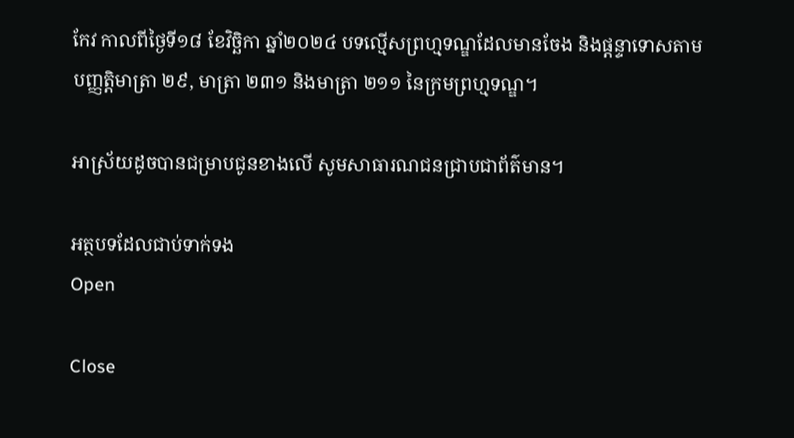កែវ កាលពីថ្ងៃទី១៨ ខែវិច្ឆិកា ឆ្នាំ២០២៤ បទល្មើសព្រហ្មទណ្ឌដែលមានចែង និងផ្តន្ទាទោសតាមបញ្ញត្តិមាត្រា ២៩, មាត្រា ២៣១ និងមាត្រា ២១១ នៃក្រមព្រហ្មទណ្ឌ។

អាស្រ័យដូចបានជម្រាបជូនខាងលើ សូមសាធារណជនជ្រាបជាព័ត៌មាន។

អត្ថបទដែលជាប់ទាក់ទង
Open

Close